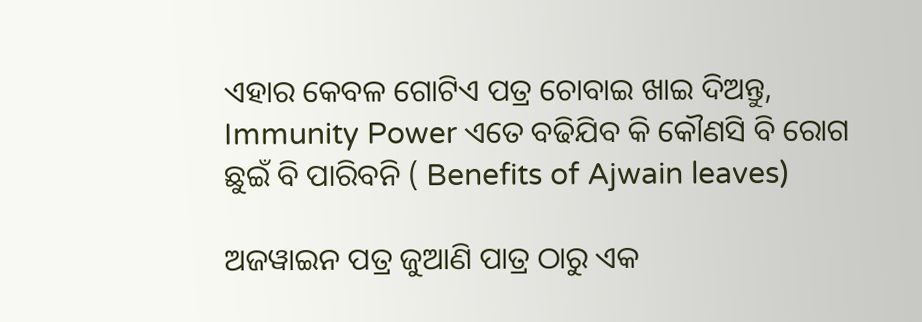ଏହାର କେବଳ ଗୋଟିଏ ପତ୍ର ଚୋବାଇ ଖାଇ ଦିଅନ୍ତୁ, Immunity Power ଏତେ ବଢିଯିବ କି କୌଣସି ବି ରୋଗ ଛୁଇଁ ବି ପାରିବନି ( Benefits of Ajwain leaves)

ଅଜୱାଇନ ପତ୍ର ଜୁଆଣି ପାତ୍ର ଠାରୁ ଏକ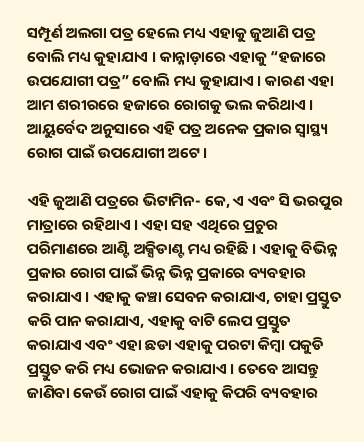ସମ୍ପୂର୍ଣ ଅଲଗା ପତ୍ର ହେଲେ ମଧ୍ୟ ଏହାକୁ ଜୁଆଣି ପତ୍ର ବୋଲି ମଧ୍ୟ କୁହାଯାଏ । କାନ୍ନାଡ଼ାରେ ଏହାକୁ “ହଜାରେ ଉପଯୋଗୀ ପତ୍ର” ବୋଲି ମଧ୍ୟ କୁହାଯାଏ । କାରଣ ଏହା ଆମ ଶରୀରରେ ହଜାରେ ରୋଗକୁ ଭଲ କରିଥାଏ । ଆୟୁର୍ବେଦ ଅନୁସାରେ ଏହି ପତ୍ର ଅନେକ ପ୍ରକାର ସ୍ୱାସ୍ଥ୍ୟ ରୋଗ ପାଇଁ ଉପଯୋଗୀ ଅଟେ ।

ଏହି ଜୁଆଣି ପତ୍ରରେ ଭିଟାମିନ- କେ, ଏ ଏବଂ ସି ଭରପୁର ମାତ୍ରାରେ ରହିଥାଏ । ଏହା ସହ ଏଥିରେ ପ୍ରଚୁର ପରିମାଣରେ ଆଣ୍ଟି ଅକ୍ସିଡାଣ୍ଟ ମଧ୍ୟ ରହିଛି । ଏହାକୁ ବିଭିନ୍ନ ପ୍ରକାର ରୋଗ ପାଇଁ ଭିନ୍ନ ଭିନ୍ନ ପ୍ରକାରେ ବ୍ୟବହାର କରାଯାଏ । ଏହାକୁ କଞ୍ଚା ସେବନ କରାଯାଏ, ଚାହା ପ୍ରସ୍ତୁତ କରି ପାନ କରାଯାଏ, ଏହାକୁ ବାଟି ଲେପ ପ୍ରସ୍ତୁତ କରାଯାଏ ଏବଂ ଏହା ଛଡା ଏହାକୁ ପରଟା କିମ୍ବା ପକୁଡି ପ୍ରସ୍ତୁତ କରି ମଧ୍ୟ ଭୋଜନ କରାଯାଏ । ତେବେ ଆସନ୍ତୁ ଜାଣିବା କେଉଁ ରୋଗ ପାଇଁ ଏହାକୁ କିପରି ବ୍ୟବହାର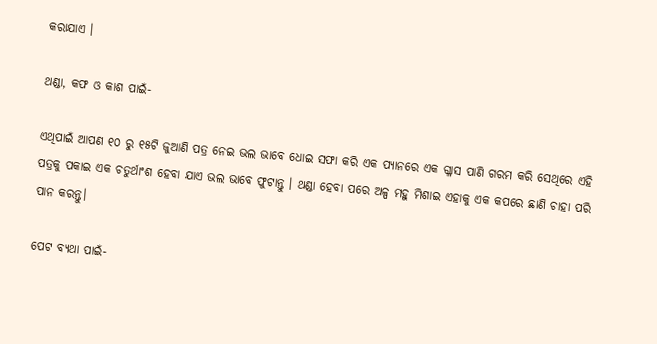କରାଯାଏ ।

ଥଣ୍ଡା, କଫ ଓ କାଶ ପାଇଁ-

ଏଥିପାଇଁ ଆପଣ ୧୦ ରୁ ୧୫ଟି ଜୁଆଣି ପତ୍ର ନେଇ ଭଲ ଭାବେ ଧୋଇ ସଫା କରି ଏକ ପ୍ୟାନରେ ଏକ ଗ୍ଳାସ ପାଣି ଗରମ କରି ସେଥିରେ ଏହି ପତ୍ରକୁ ପକାଇ ଏକ ଚତୁର୍ଥାଂଶ ହେବା ଯାଏ ଭଲ ଭାବେ ଫୁଟାନ୍ତୁ । ଥଣ୍ଡା ହେବା ପରେ ଅଳ୍ପ ମହୁ ମିଶାଇ ଏହାକୁ ଏକ କପରେ ଛାଣି ଚାହା ପରି ପାନ କରନ୍ତୁ।

ପେଟ ବ୍ୟଥା ପାଇଁ-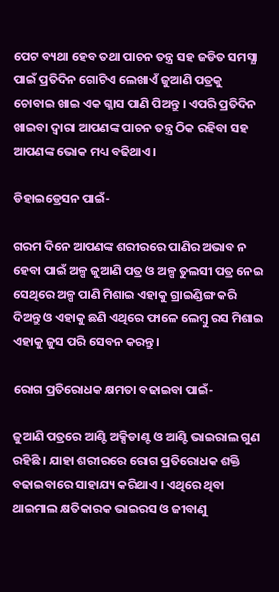ପେଟ ବ୍ୟଥା ହେବ ତଥା ପାଚନ ତନ୍ତ୍ର ସହ ଜଡିତ ସମସ୍ଯା ପାଇଁ ପ୍ରତିଦିନ ଗୋଟିଏ ଲେଖାଏଁ ଜୁଆଣି ପତ୍ରକୁ ଚୋବାଇ ଖାଇ ଏକ ଗ୍ଳାସ ପାଣି ପିଅନ୍ତୁ । ଏପରି ପ୍ରତିଦିନ ଖାଇବା ଦ୍ଵାରା ଆପଣଙ୍କ ପାଚନ ତନ୍ତ୍ର ଠିକ ରହିବା ସହ ଆପଣଙ୍କ ଭୋକ ମଧ୍ୟ ବଢିଥାଏ ।

ଡିହାଇଡ୍ରେସନ ପାଇଁ-

ଗରମ ଦିନେ ଆପଣଙ୍କ ଶରୀରରେ ପାଣିର ଅଭାବ ନ ହେବା ପାଇଁ ଅଳ୍ପ ଜୁଆଣି ପତ୍ର ଓ ଅଳ୍ପ ତୁଲସୀ ପତ୍ର ନେଇ ସେଥିରେ ଅଳ୍ପ ପାଣି ମିଶାଇ ଏହାକୁ ଗ୍ରାଇଣ୍ଡିଙ୍ଗ କରି ଦିଅନ୍ତୁ ଓ ଏହାକୁ ଛଣି ଏଥିରେ ଫାଳେ ଲେମ୍ବୁ ରସ ମିଶାଇ ଏହାକୁ ଜୁସ ପରି ସେବନ କରନ୍ତୁ ।

ରୋଗ ପ୍ରତିରୋଧକ କ୍ଷମତା ବଢାଇବା ପାଇଁ-

ଜୁଆଣି ପତ୍ରରେ ଆଣ୍ଟି ଅକ୍ସିଡାଣ୍ଟ ଓ ଆଣ୍ଟି ଭାଇରାଲ ଗୁଣ ରହିଛି । ଯାହା ଶରୀରରେ ରୋଗ ପ୍ରତିରୋଧକ ଶକ୍ତି ବଢାଇବାରେ ସାହାଯ୍ୟ କରିଥାଏ । ଏଥିରେ ଥିବା ଥାଇମାଲ କ୍ଷତିକାରକ ଭାଇରସ ଓ ଜୀବାଣୁ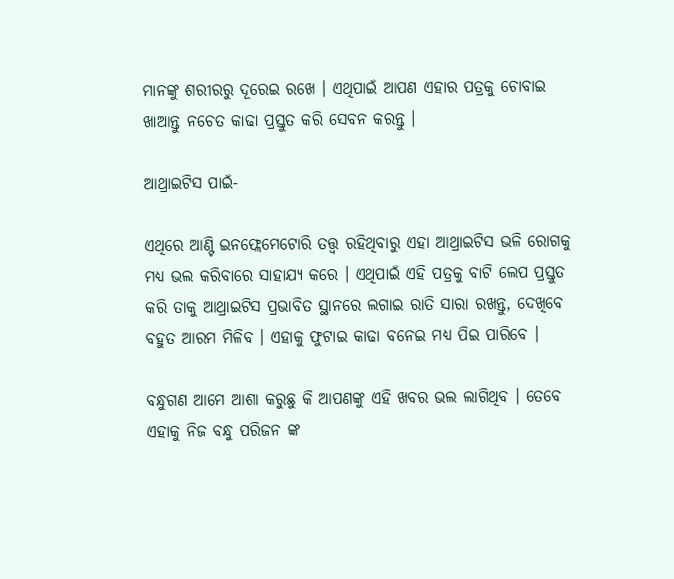ମାନଙ୍କୁ ଶରୀରରୁ ଦୂରେଇ ରଖେ । ଏଥିପାଇଁ ଆପଣ ଏହାର ପତ୍ରକୁ ଚୋବାଇ ଖାଆନ୍ତୁ ନଚେତ କାଢା ପ୍ରସ୍ତୁତ କରି ସେବନ କରନ୍ତୁ ।

ଆଥ୍ରାଇଟିସ ପାଇଁ-

ଏଥିରେ ଆଣ୍ଟି ଇନଫ୍ଲେମେଟୋରି ତତ୍ତ୍ଵ ରହିଥିବାରୁ ଏହା ଆଥ୍ରାଇଟିସ ଭଳି ରୋଗକୁ ମଧ୍ୟ ଭଲ କରିବାରେ ସାହାଯ୍ୟ କରେ । ଏଥିପାଇଁ ଏହି ପତ୍ରକୁ ବାଟି ଲେପ ପ୍ରସ୍ତୁତ କରି ତାକୁ ଆଥ୍ରାଇଟିସ ପ୍ରଭାବିତ ସ୍ଥାନରେ ଲଗାଇ ରାତି ସାରା ରଖନ୍ତୁ, ଦେଖିବେ ବହୁତ ଆରମ ମିଳିବ । ଏହାକୁ ଫୁଟାଇ କାଢା ବନେଇ ମଧ୍ୟ ପିଇ ପାରିବେ ।

ବନ୍ଧୁଗଣ ଆମେ ଆଶା କରୁଛୁ କି ଆପଣଙ୍କୁ ଏହି ଖବର ଭଲ ଲାଗିଥିବ । ତେବେ ଏହାକୁ ନିଜ ବନ୍ଧୁ ପରିଜନ ଙ୍କ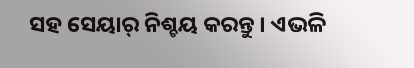ସହ ସେୟାର୍ ନିଶ୍ଚୟ କରନ୍ତୁ । ଏଭଳି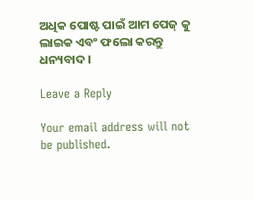ଅଧିକ ପୋଷ୍ଟ ପାଇଁ ଆମ ପେଜ୍ କୁ ଲାଇକ ଏବଂ ଫଲୋ କରନ୍ତୁ ଧନ୍ୟବାଦ ।

Leave a Reply

Your email address will not be published.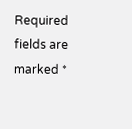Required fields are marked *